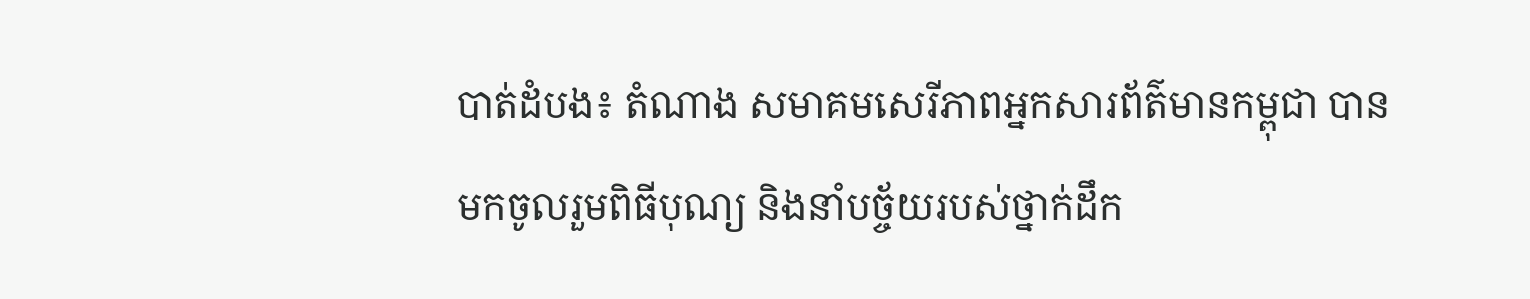បាត់ដំបង៖ តំណាង សមាគមសេរីភាពអ្នកសារព័ត៌មានកម្ពុជា បានមកចូលរួមពិធីបុណ្យ និងនាំបច្ច័យរបស់ថ្នាក់ដឹក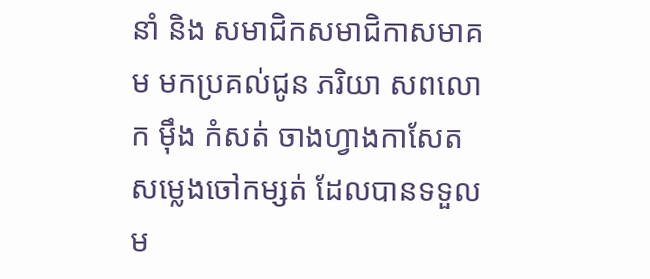នាំ និង សមាជិកសមាជិកាសមាគម មកប្រគល់ជូន ភរិយា សពលោក មុឹង កំសត់ ចាងហ្វាងកាសែត សម្លេងចៅកម្សត់ ដែលបានទទួលម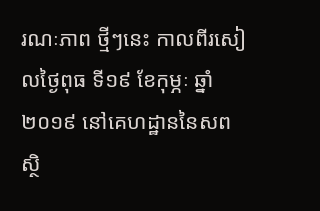រណៈភាព ថ្មីៗនេះ កាលពីរសៀលថ្ងៃពុធ ទី១៩ ខែកុម្ភៈ ឆ្នាំ២០១៩ នៅគេហដ្ឋាននៃសព ស្ថិ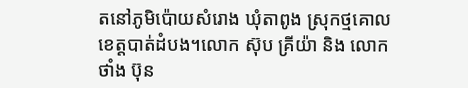តនៅភូមិប៉ោយសំរោង ឃុំតាពូង ស្រុកថ្មគោល ខេត្តបាត់ដំបង។លោក ស៊ុប គ្រីយ៉ា និង លោក ថាំង ប៊ុន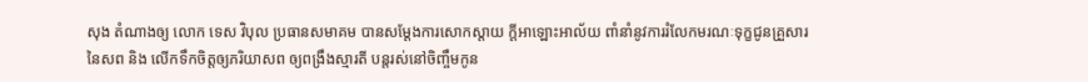សុង តំណាងឲ្យ លោក ទេស វិបុល ប្រធានសមាគម បានសម្តែងការសោកស្តាយ ក្តីអាឡោះអាល័យ ពាំនាំនូវការរំលែកមរណៈទុក្ខជូនគ្រួសារនៃសព និង លើកទឹកចិត្តឲ្យភរិយាសព ឲ្យពង្រឹងស្មារតី បន្តរស់នៅចិញ្ចឹមកូន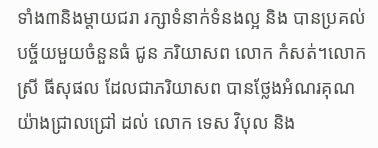ទាំង៣និងម្តាយជរា រក្សាទំនាក់ទំនងល្អ និង បានប្រគល់បច្ច័យមួយចំនួនធំ ជូន ភរិយាសព លោក កំសត់។លោក ស្រី ធីសុផល ដែលជាភរិយាសព បានថ្លែងអំណរគុណ យ៉ាងជ្រាលជ្រៅ ដល់ លោក ទេស វិបុល និង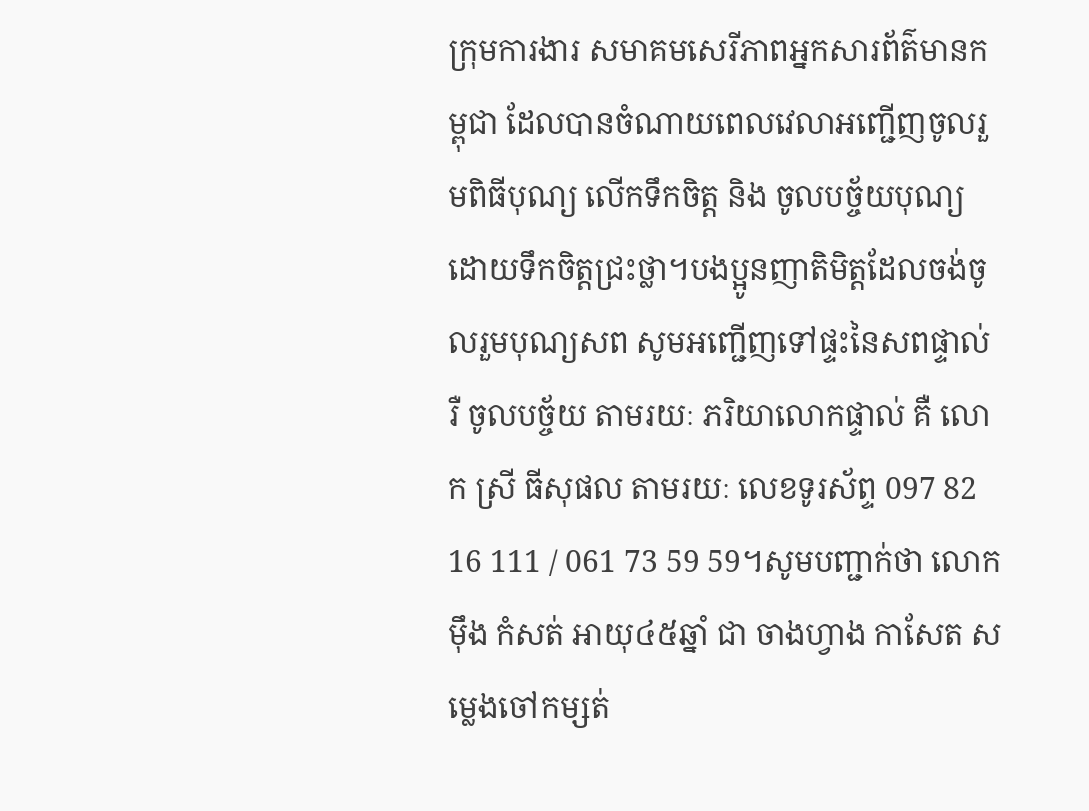ក្រុមការងារ សមាគមសេរីភាពអ្នកសារព័ត៌មានកម្ពុជា ដែលបានចំណាយពេលវេលាអញ្ជើញចូលរួមពិធីបុណ្យ លើកទឹកចិត្ត និង ចូលបច្ច័យបុណ្យ ដោយទឹកចិត្តជ្រះថ្លា។បងប្អូនញាតិមិត្តដែលចង់ចូលរួមបុណ្យសព សូមអញ្ជើញទៅផ្ទះនៃសពផ្ទាល់ រឺ ចូលបច្ច័យ តាមរយៈ ភរិយាលោកផ្ទាល់ គឺ លោក ស្រី ធីសុផល តាមរយៈ លេខទូរស័ព្ទ 097 82 16 111 / 061 73 59 59។សូមបញ្ជាក់ថា លោក មុឹង កំសត់ អាយុ៤៥ឆ្នាំ ជា ចាងហ្វាង កាសែត សម្លេងចៅកម្សត់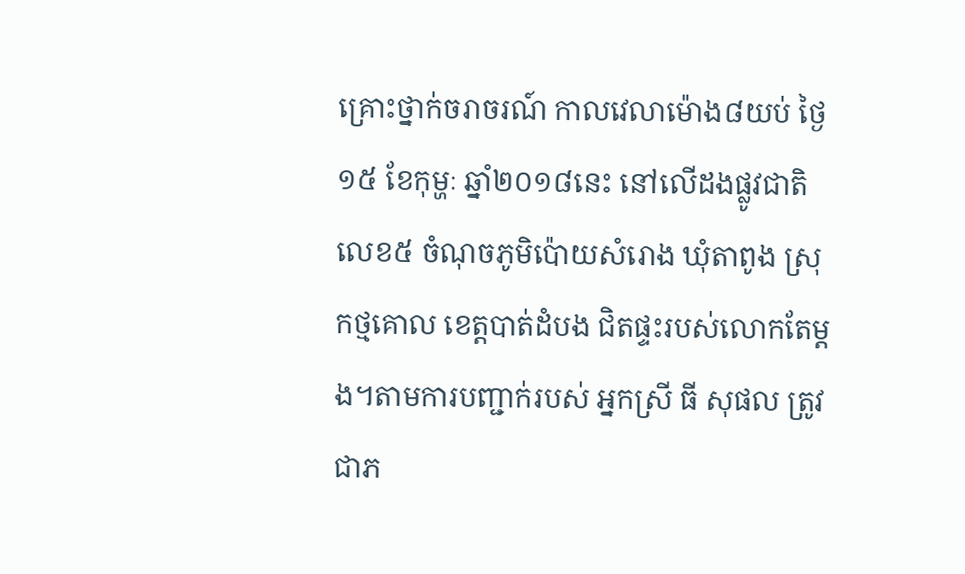គ្រោះថ្នាក់ចរាចរណ៍ កាលវេលាម៉ោង៨យប់ ថ្ងៃ១៥ ខែកុម្ហៈ ឆ្នាំ២០១៨នេះ នៅលើដងផ្លូវជាតិលេខ៥ ចំណុចភូមិប៉ោយសំរោង ឃុំតាពូង ស្រុកថ្មគោល ខេត្តបាត់ដំបង ជិតផ្ទះរបស់លោកតែម្តង។តាមការបញ្ជាក់របស់ អ្នកស្រី ធី សុផល ត្រូវជាភ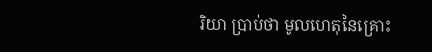រិយា ប្រាប់ថា មូលហេតុនៃគ្រោះ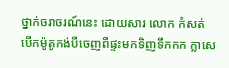ថ្នាក់ចរាចរណ៍នេះ ដោយសារ លោក កំសត់ បើកម៉ូតូកង់បីចេញពីផ្ទះមកទិញទឹកកក ក្លាសេ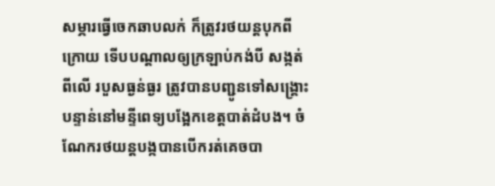សម្ភារធ្វើចេកឆាបលក់ ក៏ត្រូវរថយន្តបុកពីក្រោយ ទើបបណ្តាលឲ្យក្រឡាប់កង់បី សង្កត់ពីលើ របួសធ្ងន់ធ្ងរ ត្រូវបានបញ្ជូនទៅសង្គ្រោះបន្ទាន់នៅមន្ទីពេទ្យបង្អែកខេត្តបាត់ដំបង។ ចំណែករថយន្តបង្កបានបើករត់គេចបា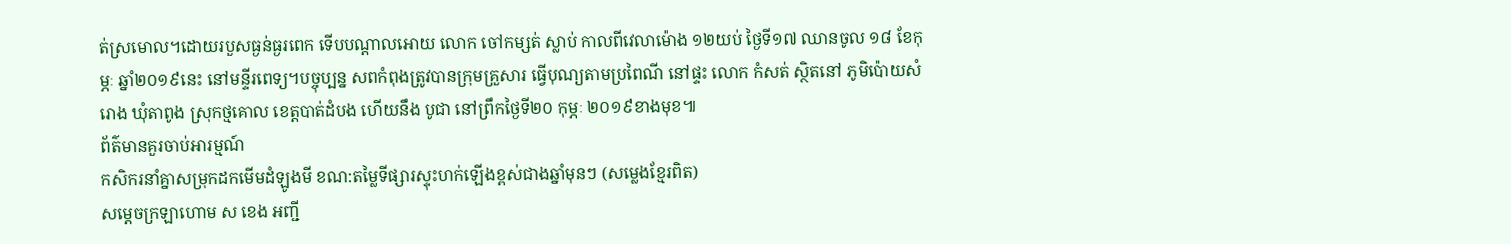ត់ស្រមោល។ដោយរបួសធ្ងន់ធ្ងរពេក ទើបបណ្តាលអោយ លោក ចៅកម្សត់ ស្លាប់ កាលពីវេលាម៉ោង ១២យប់ ថ្ងៃទី១៧ ឈានចូល ១៨ ខែកុម្ភៈ ឆ្នាំ២០១៩នេះ នៅមន្ទីរពេទ្យ។បច្ចុប្បន្ន សពកំពុងត្រូវបានក្រុមគ្រួសារ ធ្វើបុណ្យតាមប្រពៃណី នៅផ្ទះ លោក កំសត់ ស្ថិតនៅ ភូមិប៉ោយសំរោង ឃុំតាពូង ស្រុកថ្មគោល ខេត្តបាត់ដំបង ហើយនឹង បូជា នៅព្រឹកថ្ងៃទី២០ កុម្ភៈ ២០១៩ខាងមុខ៕
ព័ត៌មានគួរចាប់អារម្មណ៍
កសិករនាំគ្នាសម្រុកដកមើមដំឡូងមី ខណ:តម្លៃទីផ្សារស្ទុះហក់ឡើងខ្ពស់ជាងឆ្នាំមុនៗ (សម្លេងខ្មែរពិត)
សម្តេចក្រឡាហោម ស ខេង អញ្ជី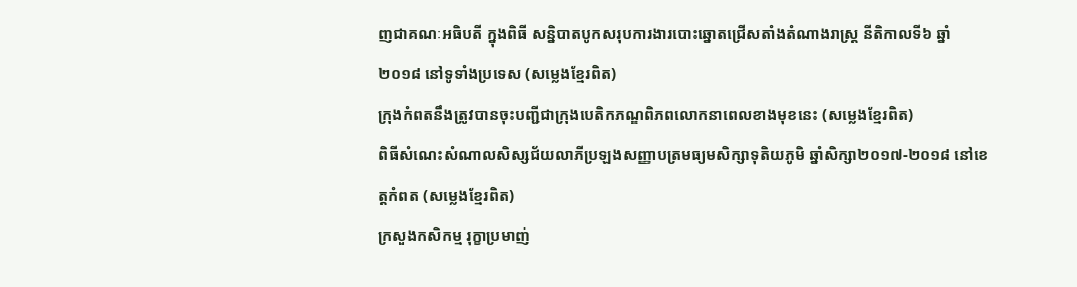ញជាគណៈអធិបតី ក្នុងពិធី សន្និបាតបូកសរុបការងារបោះឆ្នោតជ្រើសតាំងតំណាងរាស្ត្រ នីតិកាលទី៦ ឆ្នាំ២០១៨ នៅទូទាំងប្រទេស (សម្លេងខ្មែរពិត)
ក្រុងកំពតនឹងត្រូវបានចុះបញ្ជីជាក្រុងបេតិកភណ្ឌពិភពលោកនាពេលខាងមុខនេះ (សម្លេងខ្មែរពិត)
ពិធីសំណេះសំណាលសិស្សជ័យលាភីប្រឡងសញ្ញាបត្រមធ្យមសិក្សាទុតិយភូមិ ឆ្នាំសិក្សា២០១៧-២០១៨ នៅខេត្តកំពត (សម្លេងខ្មែរពិត)
ក្រសួងកសិកម្ម រុក្ខាប្រមាញ់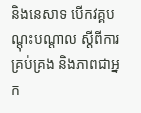និងនេសាទ បើកវគ្គបណ្តុះបណ្តាល ស្តីពីការគ្រប់គ្រង និងភាពជាអ្នក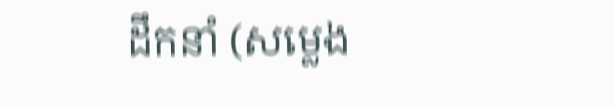ដឹកនាំ (សម្លេង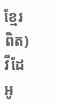ខ្មែរពិត)
វីដែអូ